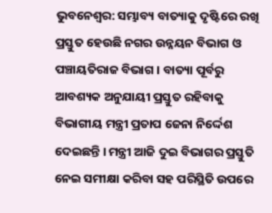ଭୁବନେଶ୍ବର: ସମ୍ଭାବ୍ୟ ବାତ୍ୟାକୁ ଦୃଷ୍ଟିରେ ରଖି ପ୍ରସ୍ତୁତ ହେଉଛି ନଗର ଉନ୍ନୟନ ବିଭାଗ ଓ ପଞ୍ଚାୟତିରାଜ ବିଭାଗ । ବାତ୍ୟା ପୂର୍ବରୁ ଆବଶ୍ୟକ ଅନୁଯାୟୀ ପ୍ରସ୍ତୁତ ରହିବାକୁ ବିଭାଗୀୟ ମନ୍ତ୍ରୀ ପ୍ରତାପ ଜେନା ନିର୍ଦ୍ଦେଶ ଦେଇଛନ୍ତି । ମନ୍ତ୍ରୀ ଆଜି ଦୁଇ ବିଭାଗର ପ୍ରସ୍ତୁତି ନେଇ ସମୀକ୍ଷା କରିବା ସହ ପରିସ୍ଥିତି ଉପରେ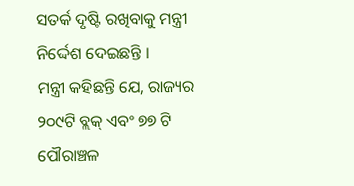ସତର୍କ ଦୃଷ୍ଟି ରଖିବାକୁ ମନ୍ତ୍ରୀ ନିର୍ଦ୍ଦେଶ ଦେଇଛନ୍ତି ।
ମନ୍ତ୍ରୀ କହିଛନ୍ତି ଯେ, ରାଜ୍ୟର ୨୦୯ଟି ବ୍ଲକ୍ ଏବଂ ୭୭ ଟି ପୌରାଞ୍ଚଳ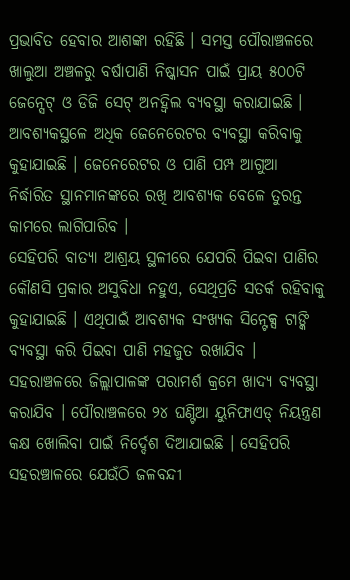ପ୍ରଭାବିତ ହେବାର ଆଶଙ୍କା ରହିଛି । ସମସ୍ତ ପୌରାଞ୍ଚଳରେ ଖାଲୁଆ ଅଞ୍ଚଳରୁ ବର୍ଷାପାଣି ନିଷ୍କାସନ ପାଇଁ ପ୍ରାୟ ୫୦୦ଟି ଜେନ୍ସେଟ୍ ଓ ଡିଜି ସେଟ୍ ଅନହ୍ବିଲ ବ୍ୟବସ୍ଥା କରାଯାଇଛି । ଆବଶ୍ୟକସ୍ଥଳେ ଅଧିକ ଜେନେରେଟର ବ୍ୟବସ୍ଥା କରିବାକୁ କୁହାଯାଇଛି । ଜେନେରେଟର ଓ ପାଣି ପମ୍ପ ଆଗୁଆ ନିର୍ଦ୍ଧାରିତ ସ୍ଥାନମାନଙ୍କରେ ରଖି ଆବଶ୍ୟକ ବେଳେ ତୁରନ୍ତ କାମରେ ଲାଗିପାରିବ ।
ସେହିପରି ବାତ୍ୟା ଆଶ୍ରୟ ସ୍ଥଳୀରେ ଯେପରି ପିଇବା ପାଣିର କୌଣସି ପ୍ରକାର ଅସୁବିଧା ନହୁଏ, ସେଥିପ୍ରତି ସତର୍କ ରହିବାକୁ କୁହାଯାଇଛି । ଏଥିପାଇଁ ଆବଶ୍ୟକ ସଂଖ୍ୟକ ସିନ୍ଟେକ୍ସ ଟାଙ୍କି ବ୍ୟବସ୍ଥା କରି ପିଇବା ପାଣି ମହଜୁତ ରଖାଯିବ । ସହରାଞ୍ଚଳରେ ଜିଲ୍ଲାପାଳଙ୍କ ପରାମର୍ଶ କ୍ରମେ ଖାଦ୍ୟ ବ୍ୟବସ୍ଥା କରାଯିବ । ପୌରାଞ୍ଚଳରେ ୨୪ ଘଣ୍ଟିଆ ୟୁନିଫାଏଡ୍ ନିୟନ୍ତ୍ରଣ କକ୍ଷ ଖୋଲିବା ପାଇଁ ନିର୍ଦ୍ଦେଶ ଦିଆଯାଇଛି । ସେହିପରି ସହରଞ୍ଚାଳରେ ଯେଉଁଠି ଜଳବନ୍ଦୀ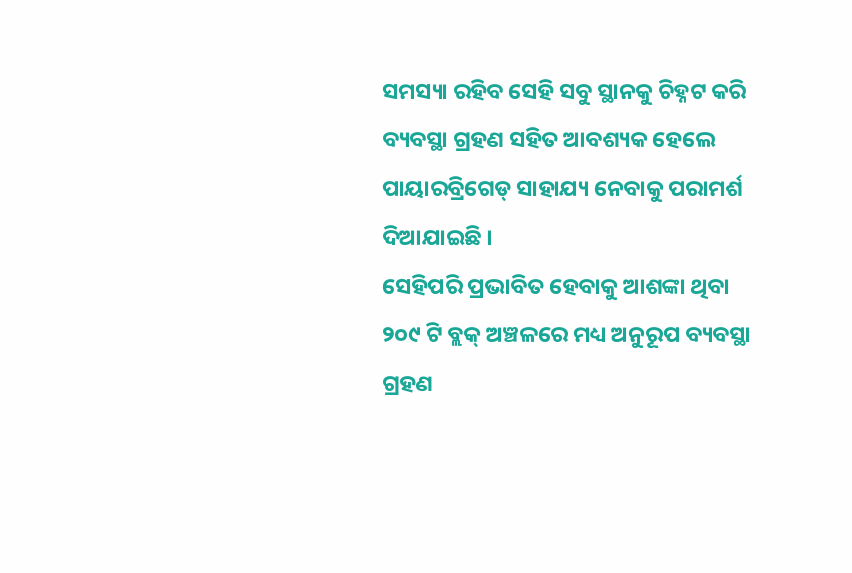ସମସ୍ୟା ରହିବ ସେହି ସବୁ ସ୍ଥାନକୁ ଚିହ୍ନଟ କରି ବ୍ୟବସ୍ଥା ଗ୍ରହଣ ସହିତ ଆବଶ୍ୟକ ହେଲେ ପାୟାରବ୍ରିଗେଡ୍ ସାହାଯ୍ୟ ନେବାକୁ ପରାମର୍ଶ ଦିଆଯାଇଛି ।
ସେହିପରି ପ୍ରଭାବିତ ହେବାକୁ ଆଶଙ୍କା ଥିବା ୨୦୯ ଟି ବ୍ଲକ୍ ଅଞ୍ଚଳରେ ମଧ୍ୟ ଅନୁରୂପ ବ୍ୟବସ୍ଥା ଗ୍ରହଣ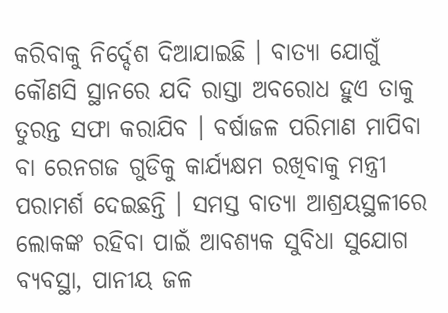କରିବାକୁ ନିର୍ଦ୍ଦେଶ ଦିଆଯାଇଛି । ବାତ୍ୟା ଯୋଗୁଁ କୌଣସି ସ୍ଥାନରେ ଯଦି ରାସ୍ତା ଅବରୋଧ ହୁଏ ତାକୁ ତୁରନ୍ତ ସଫା କରାଯିବ । ବର୍ଷାଜଳ ପରିମାଣ ମାପିବା ବା ରେନଗଜ ଗୁଡିକୁ କାର୍ଯ୍ୟକ୍ଷମ ରଖିବାକୁ ମନ୍ତ୍ରୀ ପରାମର୍ଶ ଦେଇଛନ୍ତି । ସମସ୍ତ ବାତ୍ୟା ଆଶ୍ରୟସ୍ଥଳୀରେ ଲୋକଙ୍କ ରହିବା ପାଇଁ ଆବଶ୍ୟକ ସୁବିଧା ସୁଯୋଗ ବ୍ୟବସ୍ଥା, ପାନୀୟ ଜଳ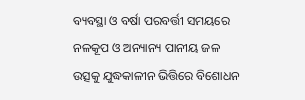ବ୍ୟବସ୍ଥା ଓ ବର୍ଷା ପରବର୍ତ୍ତୀ ସମୟରେ ନଳକୂପ ଓ ଅନ୍ୟାନ୍ୟ ପାନୀୟ ଜଳ ଉତ୍ସକୁ ଯୁଦ୍ଧକାଳୀନ ଭିତ୍ତିରେ ବିଶୋଧନ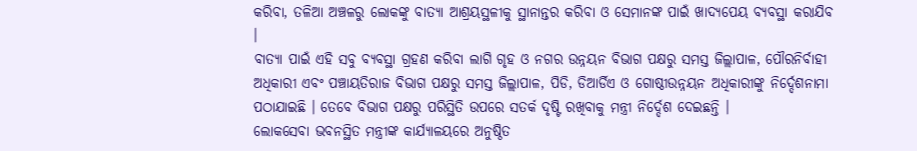କରିବା, ତଳିଆ ଅଞ୍ଚଳରୁ ଲୋକଙ୍କୁ ବାତ୍ୟା ଆଶ୍ରୟସ୍ଥଳୀକୁ ସ୍ଥାନାନ୍ତର କରିବା ଓ ସେମାନଙ୍କ ପାଇଁ ଖାଦ୍ୟପେୟ ବ୍ୟବସ୍ଥା କରାଯିବ ।
ବାତ୍ୟା ପାଇଁ ଏହି ସବୁ ବ୍ୟବସ୍ଥା ଗ୍ରହଣ କରିବା ଲାଗି ଗୃହ ଓ ନଗର ଉନ୍ନୟନ ବିଭାଗ ପକ୍ଷରୁ ସମସ୍ତ ଜିଲ୍ଲାପାଳ, ପୌରନିର୍ବାହୀ ଅଧିକାରୀ ଏବଂ ପଞ୍ଚାୟତିରାଜ ବିଭାଗ ପକ୍ଷରୁ ସମସ୍ତ ଜିଲ୍ଲାପାଳ, ପିଡି, ଡିଆର୍ଡିଏ ଓ ଗୋଷ୍ଠୀଉନ୍ନୟନ ଅଧିକାରୀଙ୍କୁ ନିର୍ଦ୍ଦେଶନାମା ପଠାଯାଇଛି । ତେବେ ବିଭାଗ ପକ୍ଷରୁ ପରିସ୍ଥିତି ଉପରେ ସତର୍କ ଦୃଷ୍ଟି ରଖିବାକୁ ମନ୍ତ୍ରୀ ନିର୍ଦ୍ଦେଶ ଦେଇଛନ୍ତି ।
ଲୋକସେବା ଭବନସ୍ଥିତ ମନ୍ତ୍ରୀଙ୍କ କାର୍ଯ୍ୟାଳୟରେ ଅନୁଷ୍ଠିତ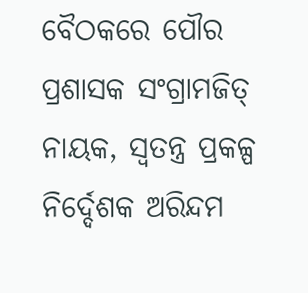ବୈଠକରେ ପୌର ପ୍ରଶାସକ ସଂଗ୍ରାମଜିତ୍ ନାୟକ, ସ୍ବତନ୍ତ୍ର ପ୍ରକଳ୍ପ ନିର୍ଦ୍ଦେଶକ ଅରିନ୍ଦମ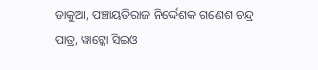ଡାକୁଆ, ପଞ୍ଚାୟତିରାଜ ନିର୍ଦ୍ଦେଶକ ଗଣେଶ ଚନ୍ଦ୍ର ପାତ୍ର, ୱାଟ୍କୋ ସିଇଓ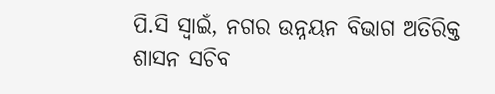ପି.ସି ସ୍ବାଇଁ, ନଗର ଉନ୍ନୟନ ବିଭାଗ ଅତିରିକ୍ତ ଶାସନ ସଚିବ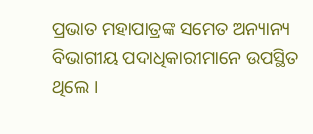ପ୍ରଭାତ ମହାପାତ୍ରଙ୍କ ସମେତ ଅନ୍ୟାନ୍ୟ ବିଭାଗୀୟ ପଦାଧିକାରୀମାନେ ଉପସ୍ଥିତ ଥିଲେ ।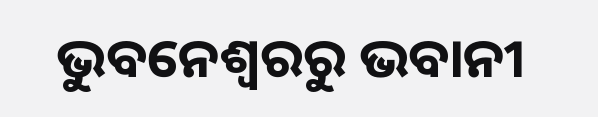ଭୁବନେଶ୍ବରରୁ ଭବାନୀ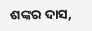ଶଙ୍କର ଦାସ,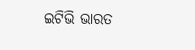ଇଟିଭି ଭାରତ